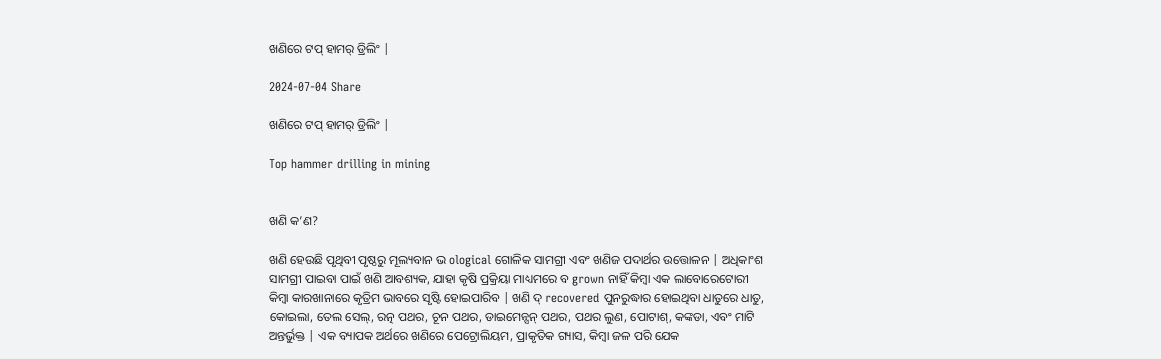ଖଣିରେ ଟପ୍ ହାମର୍ ଡ୍ରିଲିଂ |

2024-07-04 Share

ଖଣିରେ ଟପ୍ ହାମର୍ ଡ୍ରିଲିଂ |

Top hammer drilling in mining


ଖଣି କ’ଣ?

ଖଣି ହେଉଛି ପୃଥିବୀ ପୃଷ୍ଠରୁ ମୂଲ୍ୟବାନ ଭ ological ଗୋଳିକ ସାମଗ୍ରୀ ଏବଂ ଖଣିଜ ପଦାର୍ଥର ଉତ୍ତୋଳନ | ଅଧିକାଂଶ ସାମଗ୍ରୀ ପାଇବା ପାଇଁ ଖଣି ଆବଶ୍ୟକ, ଯାହା କୃଷି ପ୍ରକ୍ରିୟା ମାଧ୍ୟମରେ ବ grown ନାହିଁ କିମ୍ବା ଏକ ଲାବୋରେଟୋରୀ କିମ୍ବା କାରଖାନାରେ କୃତ୍ରିମ ଭାବରେ ସୃଷ୍ଟି ହୋଇପାରିବ | ଖଣି ଦ୍ recovered ପୁନରୁଦ୍ଧାର ହୋଇଥିବା ଧାତୁରେ ଧାତୁ, କୋଇଲା, ତେଲ ସେଲ୍, ରତ୍ନ ପଥର, ଚୂନ ପଥର, ଡାଇମେନ୍ସନ୍ ପଥର, ପଥର ଲୁଣ, ପୋଟାଶ୍, କଙ୍କଡା, ଏବଂ ମାଟି ଅନ୍ତର୍ଭୁକ୍ତ | ଏକ ବ୍ୟାପକ ଅର୍ଥରେ ଖଣିରେ ପେଟ୍ରୋଲିୟମ, ପ୍ରାକୃତିକ ଗ୍ୟାସ, କିମ୍ବା ଜଳ ପରି ଯେକ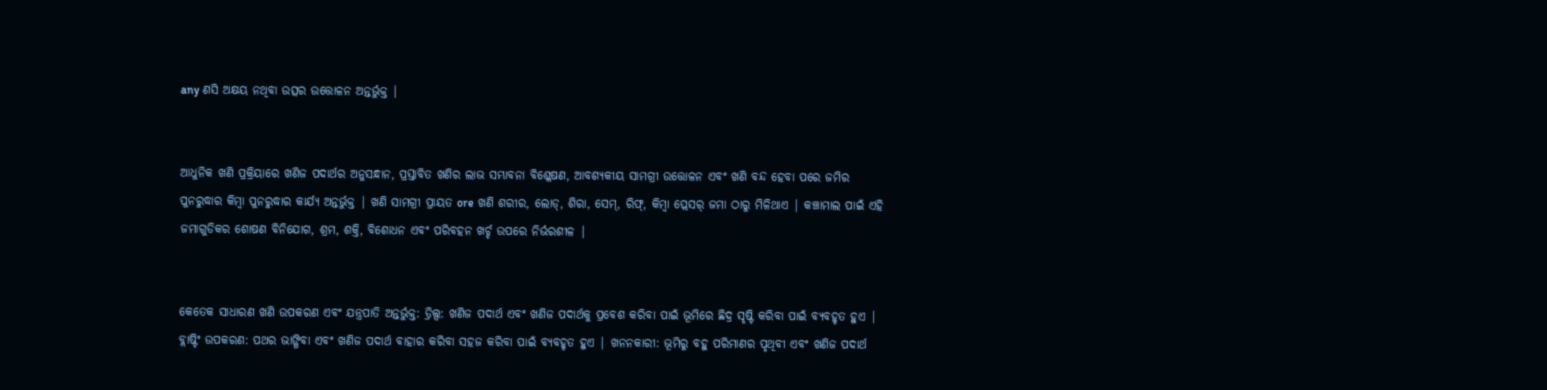any ଣସି ଅକ୍ଷୟ ନଥିବା ଉତ୍ସର ଉତ୍ତୋଳନ ଅନ୍ତର୍ଭୁକ୍ତ |


ଆଧୁନିକ ଖଣି ପ୍ରକ୍ରିୟାରେ ଖଣିଜ ପଦାର୍ଥର ଅନୁସନ୍ଧାନ, ପ୍ରସ୍ତାବିତ ଖଣିର ଲାଭ ସମ୍ଭାବନା ବିଶ୍ଳେଷଣ, ଆବଶ୍ୟକୀୟ ସାମଗ୍ରୀ ଉତ୍ତୋଳନ ଏବଂ ଖଣି ବନ୍ଦ ହେବା ପରେ ଜମିର ପୁନରୁଦ୍ଧାର କିମ୍ବା ପୁନରୁଦ୍ଧାର କାର୍ଯ୍ୟ ଅନ୍ତର୍ଭୁକ୍ତ | ଖଣି ସାମଗ୍ରୀ ପ୍ରାୟତ ore ଖଣି ଶରୀର, ଲୋଡ୍, ଶିରା, ସେମ୍, ରିଫ୍, କିମ୍ବା ପ୍ଲେସର୍ ଜମା ଠାରୁ ମିଳିଥାଏ | କଞ୍ଚାମାଲ ପାଇଁ ଏହି ଜମାଗୁଡିକର ଶୋଷଣ ବିନିଯୋଗ, ଶ୍ରମ, ଶକ୍ତି, ବିଶୋଧନ ଏବଂ ପରିବହନ ଖର୍ଚ୍ଚ ଉପରେ ନିର୍ଭରଶୀଳ |


କେତେକ ସାଧାରଣ ଖଣି ଉପକରଣ ଏବଂ ଯନ୍ତ୍ରପାତି ଅନ୍ତର୍ଭୁକ୍ତ: ଡ୍ରିଲ୍ସ: ଖଣିଜ ପଦାର୍ଥ ଏବଂ ଖଣିଜ ପଦାର୍ଥକୁ ପ୍ରବେଶ କରିବା ପାଇଁ ଭୂମିରେ ଛିଦ୍ର ସୃଷ୍ଟି କରିବା ପାଇଁ ବ୍ୟବହୃତ ହୁଏ | ବ୍ଲାଷ୍ଟିଂ ଉପକରଣ: ପଥର ଭାଙ୍ଗିବା ଏବଂ ଖଣିଜ ପଦାର୍ଥ ବାହାର କରିବା ସହଜ କରିବା ପାଇଁ ବ୍ୟବହୃତ ହୁଏ | ଖନନକାରୀ: ଭୂମିରୁ ବହୁ ପରିମାଣର ପୃଥିବୀ ଏବଂ ଖଣିଜ ପଦାର୍ଥ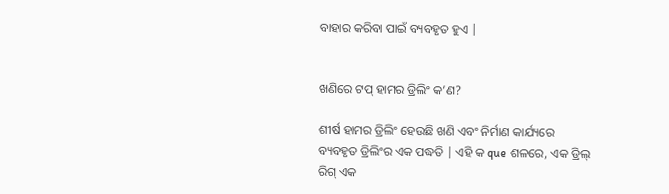ବାହାର କରିବା ପାଇଁ ବ୍ୟବହୃତ ହୁଏ |


ଖଣିରେ ଟପ୍ ହାମର ଡ୍ରିଲିଂ କ’ଣ?

ଶୀର୍ଷ ହାମର ଡ୍ରିଲିଂ ହେଉଛି ଖଣି ଏବଂ ନିର୍ମାଣ କାର୍ଯ୍ୟରେ ବ୍ୟବହୃତ ଡ୍ରିଲିଂର ଏକ ପଦ୍ଧତି | ଏହି କ que ଶଳରେ, ଏକ ଡ୍ରିଲ୍ ରିଗ୍ ଏକ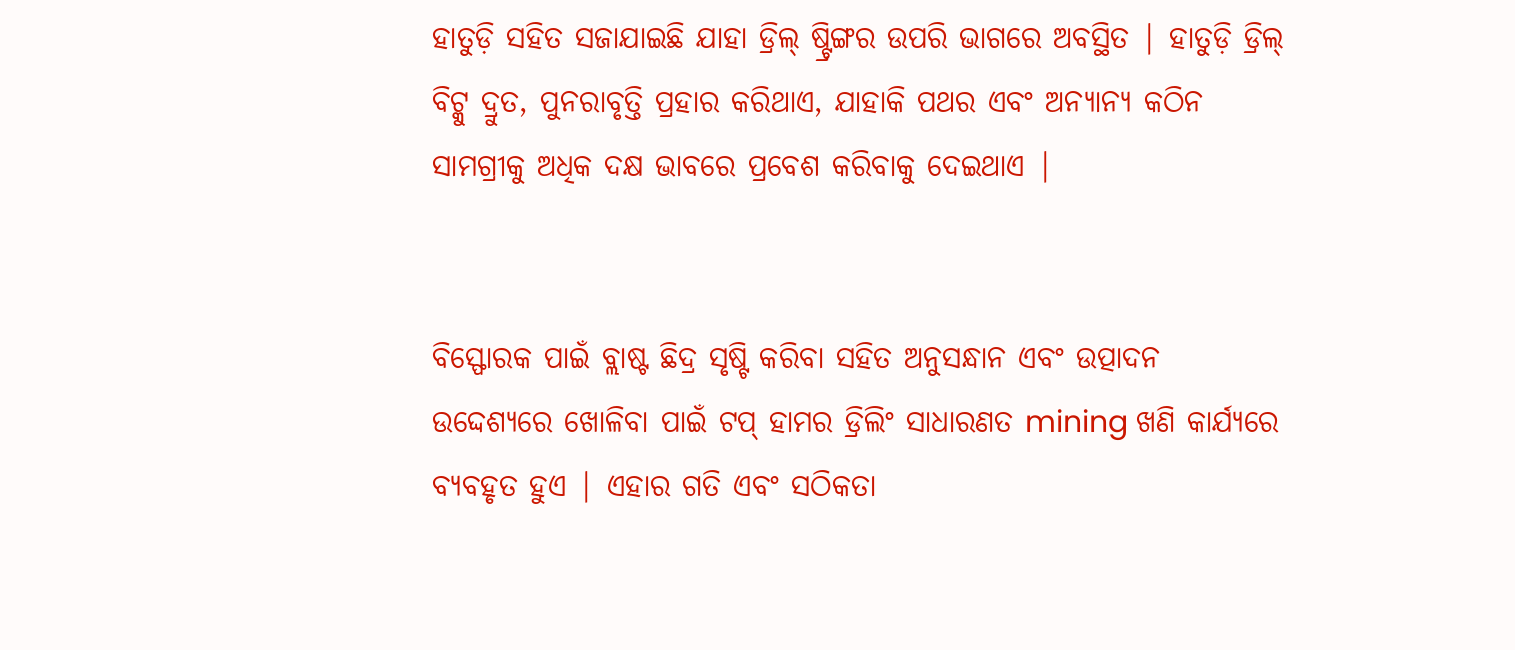ହାତୁଡ଼ି ସହିତ ସଜାଯାଇଛି ଯାହା ଡ୍ରିଲ୍ ଷ୍ଟ୍ରିଙ୍ଗର ଉପରି ଭାଗରେ ଅବସ୍ଥିତ | ହାତୁଡ଼ି ଡ୍ରିଲ୍ ବିଟ୍କୁ ଦ୍ରୁତ, ପୁନରାବୃତ୍ତି ପ୍ରହାର କରିଥାଏ, ଯାହାକି ପଥର ଏବଂ ଅନ୍ୟାନ୍ୟ କଠିନ ସାମଗ୍ରୀକୁ ଅଧିକ ଦକ୍ଷ ଭାବରେ ପ୍ରବେଶ କରିବାକୁ ଦେଇଥାଏ |


ବିସ୍ଫୋରକ ପାଇଁ ବ୍ଲାଷ୍ଟ ଛିଦ୍ର ସୃଷ୍ଟି କରିବା ସହିତ ଅନୁସନ୍ଧାନ ଏବଂ ଉତ୍ପାଦନ ଉଦ୍ଦେଶ୍ୟରେ ଖୋଳିବା ପାଇଁ ଟପ୍ ହାମର ଡ୍ରିଲିଂ ସାଧାରଣତ mining ଖଣି କାର୍ଯ୍ୟରେ ବ୍ୟବହୃତ ହୁଏ | ଏହାର ଗତି ଏବଂ ସଠିକତା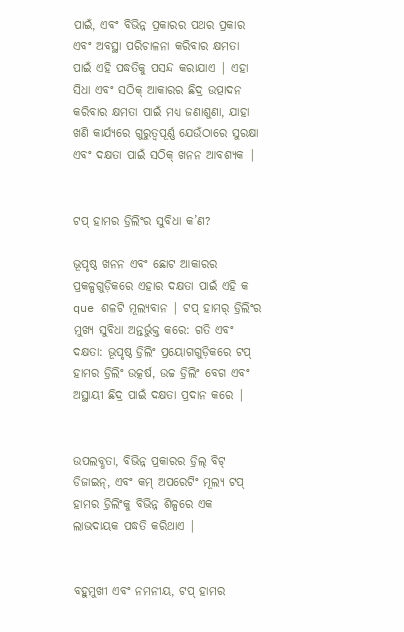ପାଇଁ, ଏବଂ ବିଭିନ୍ନ ପ୍ରକାରର ପଥର ପ୍ରକାର ଏବଂ ଅବସ୍ଥା ପରିଚାଳନା କରିବାର କ୍ଷମତା ପାଇଁ ଏହି ପଦ୍ଧତିକୁ ପସନ୍ଦ କରାଯାଏ | ଏହା ସିଧା ଏବଂ ସଠିକ୍ ଆକାରର ଛିଦ୍ର ଉତ୍ପାଦନ କରିବାର କ୍ଷମତା ପାଇଁ ମଧ୍ୟ ଜଣାଶୁଣା, ଯାହା ଖଣି କାର୍ଯ୍ୟରେ ଗୁରୁତ୍ୱପୂର୍ଣ୍ଣ ଯେଉଁଠାରେ ସୁରକ୍ଷା ଏବଂ ଦକ୍ଷତା ପାଇଁ ସଠିକ୍ ଖନନ ଆବଶ୍ୟକ |


ଟପ୍ ହାମର ଡ୍ରିଲିଂର ସୁବିଧା କ’ଣ?

ଭୂପୃଷ୍ଠ ଖନନ ଏବଂ ଛୋଟ ଆକାରର ପ୍ରକଳ୍ପଗୁଡ଼ିକରେ ଏହାର ଦକ୍ଷତା ପାଇଁ ଏହି କ que ଶଳଟି ମୂଲ୍ୟବାନ | ଟପ୍ ହାମର୍ ଡ୍ରିଲିଂର ମୁଖ୍ୟ ସୁବିଧା ଅନ୍ତର୍ଭୁକ୍ତ କରେ: ଗତି ଏବଂ ଦକ୍ଷତା: ଭୂପୃଷ୍ଠ ଡ୍ରିଲିଂ ପ୍ରୟୋଗଗୁଡ଼ିକରେ ଟପ୍ ହାମର ଡ୍ରିଲିଂ ଉତ୍କର୍ଷ, ଉଚ୍ଚ ଡ୍ରିଲିଂ ବେଗ ଏବଂ ଅସ୍ଥାୟୀ ଛିଦ୍ର ପାଇଁ ଦକ୍ଷତା ପ୍ରଦାନ କରେ |


ଉପଲବ୍ଧତା, ବିଭିନ୍ନ ପ୍ରକାରର ଡ୍ରିଲ୍ ବିଟ୍ ଡିଜାଇନ୍, ଏବଂ କମ୍ ଅପରେଟିଂ ମୂଲ୍ୟ ଟପ୍ ହାମର ଡ୍ରିଲିଂକୁ ବିଭିନ୍ନ ଶିଳ୍ପରେ ଏକ ଲାଭଦାୟକ ପଦ୍ଧତି କରିଥାଏ |


ବହୁମୁଖୀ ଏବଂ ନମନୀୟ, ଟପ୍ ହାମର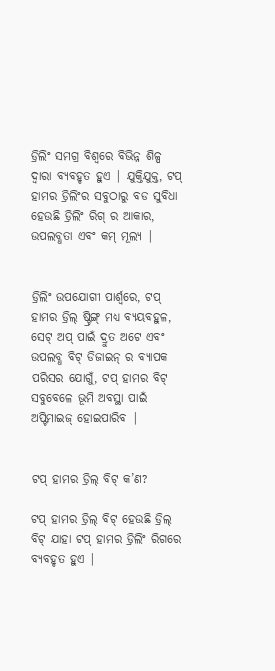ଡ୍ରିଲିଂ ସମଗ୍ର ବିଶ୍ୱରେ ବିଭିନ୍ନ ଶିଳ୍ପ ଦ୍ୱାରା ବ୍ୟବହୃତ ହୁଏ | ଯୁକ୍ତିଯୁକ୍ତ, ଟପ୍ ହାମର ଡ୍ରିଲିଂର ସବୁଠାରୁ ବଡ ସୁବିଧା ହେଉଛି ଡ୍ରିଲିଂ ରିଗ୍ ର ଆକାର, ଉପଲବ୍ଧତା ଏବଂ କମ୍ ମୂଲ୍ୟ |


ଡ୍ରିଲିଂ ଉପଯୋଗୀ ପାର୍ଶ୍ୱରେ, ଟପ୍ ହାମର ଡ୍ରିଲ୍ ଷ୍ଟ୍ରିଙ୍ଗ୍ ମଧ୍ୟ ବ୍ୟୟବହୁଳ, ସେଟ୍ ଅପ୍ ପାଇଁ ଦ୍ରୁତ ଅଟେ ଏବଂ ଉପଲବ୍ଧ ବିଟ୍ ଡିଜାଇନ୍ ର ବ୍ୟାପକ ପରିସର ଯୋଗୁଁ, ଟପ୍ ହାମର ବିଟ୍ ସବୁବେଳେ ଭୂମି ଅବସ୍ଥା ପାଇଁ ଅପ୍ଟିମାଇଜ୍ ହୋଇପାରିବ |


ଟପ୍ ହାମର ଡ୍ରିଲ୍ ବିଟ୍ କ’ଣ?

ଟପ୍ ହାମର ଡ୍ରିଲ୍ ବିଟ୍ ହେଉଛି ଡ୍ରିଲ୍ ବିଟ୍ ଯାହା ଟପ୍ ହାମର ଡ୍ରିଲିଂ ରିଗରେ ବ୍ୟବହୃତ ହୁଏ |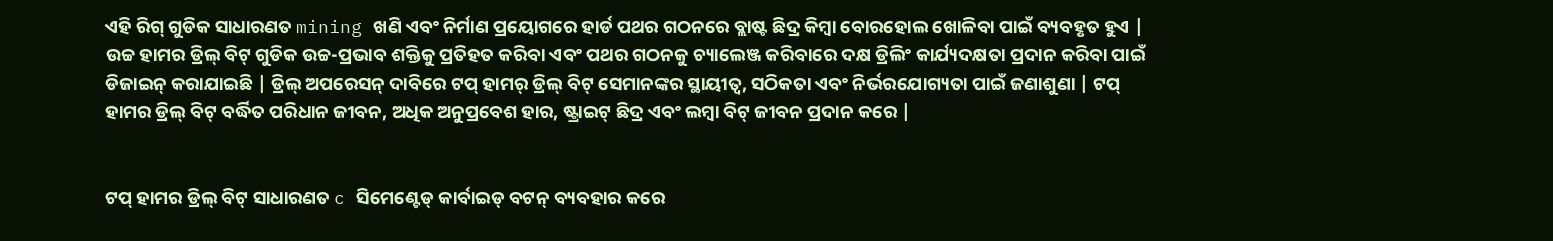ଏହି ରିଗ୍ ଗୁଡିକ ସାଧାରଣତ mining ଖଣି ଏବଂ ନିର୍ମାଣ ପ୍ରୟୋଗରେ ହାର୍ଡ ପଥର ଗଠନରେ ବ୍ଲାଷ୍ଟ ଛିଦ୍ର କିମ୍ବା ବୋରହୋଲ ଖୋଳିବା ପାଇଁ ବ୍ୟବହୃତ ହୁଏ | ଉଚ୍ଚ ହାମର ଡ୍ରିଲ୍ ବିଟ୍ ଗୁଡିକ ଉଚ୍ଚ-ପ୍ରଭାବ ଶକ୍ତିକୁ ପ୍ରତିହତ କରିବା ଏବଂ ପଥର ଗଠନକୁ ଚ୍ୟାଲେଞ୍ଜ କରିବାରେ ଦକ୍ଷ ଡ୍ରିଲିଂ କାର୍ଯ୍ୟଦକ୍ଷତା ପ୍ରଦାନ କରିବା ପାଇଁ ଡିଜାଇନ୍ କରାଯାଇଛି | ଡ୍ରିଲ୍ ଅପରେସନ୍ ଦାବିରେ ଟପ୍ ହାମର୍ ଡ୍ରିଲ୍ ବିଟ୍ ସେମାନଙ୍କର ସ୍ଥାୟୀତ୍ୱ, ସଠିକତା ଏବଂ ନିର୍ଭରଯୋଗ୍ୟତା ପାଇଁ ଜଣାଶୁଣା | ଟପ୍ ହାମର ଡ୍ରିଲ୍ ବିଟ୍ ବର୍ଦ୍ଧିତ ପରିଧାନ ଜୀବନ, ଅଧିକ ଅନୁପ୍ରବେଶ ହାର, ଷ୍ଟ୍ରାଇଟ୍ ଛିଦ୍ର ଏବଂ ଲମ୍ବା ବିଟ୍ ଜୀବନ ପ୍ରଦାନ କରେ |


ଟପ୍ ହାମର ଡ୍ରିଲ୍ ବିଟ୍ ସାଧାରଣତ c ସିମେଣ୍ଟେଡ୍ କାର୍ବାଇଡ୍ ବଟନ୍ ବ୍ୟବହାର କରେ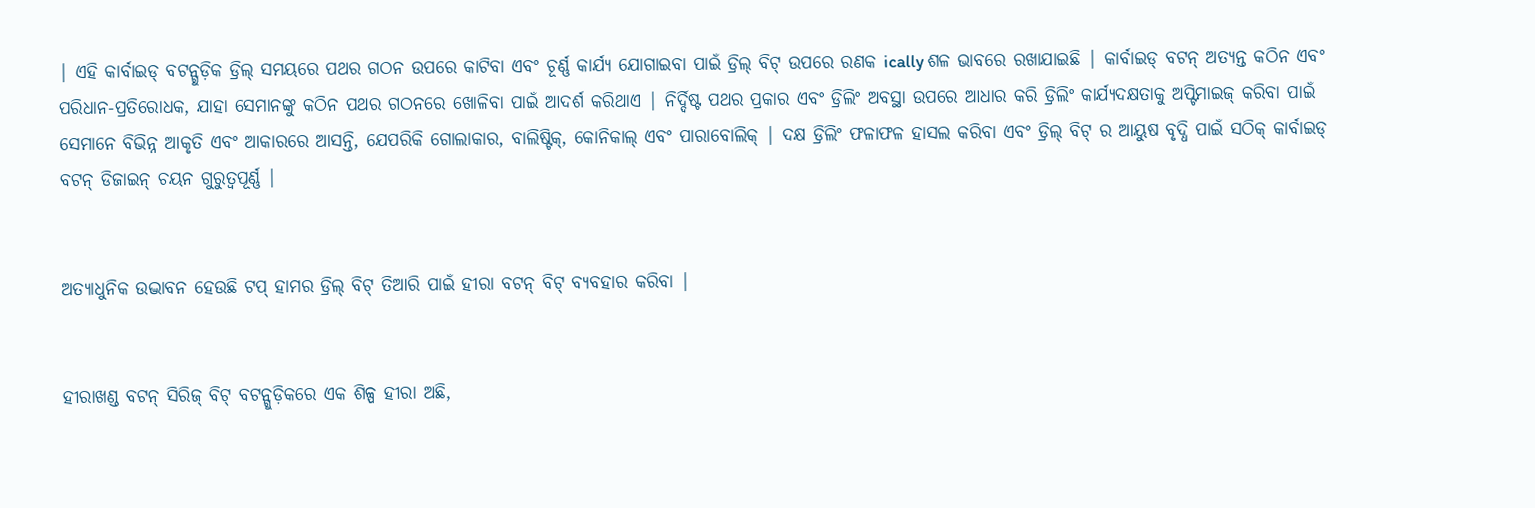| ଏହି କାର୍ବାଇଡ୍ ବଟନ୍ଗୁଡ଼ିକ ଡ୍ରିଲ୍ ସମୟରେ ପଥର ଗଠନ ଉପରେ କାଟିବା ଏବଂ ଚୂର୍ଣ୍ଣ କାର୍ଯ୍ୟ ଯୋଗାଇବା ପାଇଁ ଡ୍ରିଲ୍ ବିଟ୍ ଉପରେ ରଣକ ically ଶଳ ଭାବରେ ରଖାଯାଇଛି | କାର୍ବାଇଡ୍ ବଟନ୍ ଅତ୍ୟନ୍ତ କଠିନ ଏବଂ ପରିଧାନ-ପ୍ରତିରୋଧକ, ଯାହା ସେମାନଙ୍କୁ କଠିନ ପଥର ଗଠନରେ ଖୋଳିବା ପାଇଁ ଆଦର୍ଶ କରିଥାଏ | ନିର୍ଦ୍ଦିଷ୍ଟ ପଥର ପ୍ରକାର ଏବଂ ଡ୍ରିଲିଂ ଅବସ୍ଥା ଉପରେ ଆଧାର କରି ଡ୍ରିଲିଂ କାର୍ଯ୍ୟଦକ୍ଷତାକୁ ଅପ୍ଟିମାଇଜ୍ କରିବା ପାଇଁ ସେମାନେ ବିଭିନ୍ନ ଆକୃତି ଏବଂ ଆକାରରେ ଆସନ୍ତି, ଯେପରିକି ଗୋଲାକାର, ବାଲିଷ୍ଟିକ୍, କୋନିକାଲ୍ ଏବଂ ପାରାବୋଲିକ୍ | ଦକ୍ଷ ଡ୍ରିଲିଂ ଫଳାଫଳ ହାସଲ କରିବା ଏବଂ ଡ୍ରିଲ୍ ବିଟ୍ ର ଆୟୁଷ ବୃଦ୍ଧି ପାଇଁ ସଠିକ୍ କାର୍ବାଇଡ୍ ବଟନ୍ ଡିଜାଇନ୍ ଚୟନ ଗୁରୁତ୍ୱପୂର୍ଣ୍ଣ |


ଅତ୍ୟାଧୁନିକ ଉଦ୍ଭାବନ ହେଉଛି ଟପ୍ ହାମର ଡ୍ରିଲ୍ ବିଟ୍ ତିଆରି ପାଇଁ ହୀରା ବଟନ୍ ବିଟ୍ ବ୍ୟବହାର କରିବା |


ହୀରାଖଣ୍ଡ ବଟନ୍ ସିରିଜ୍ ବିଟ୍ ବଟନ୍ଗୁଡ଼ିକରେ ଏକ ଶିଳ୍ପ ହୀରା ଅଛି,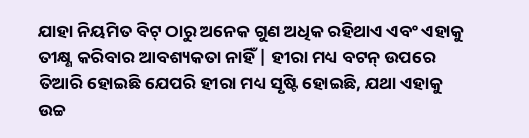ଯାହା ନିୟମିତ ବିଟ୍ ଠାରୁ ଅନେକ ଗୁଣ ଅଧିକ ରହିଥାଏ ଏବଂ ଏହାକୁ ତୀକ୍ଷ୍ଣ କରିବାର ଆବଶ୍ୟକତା ନାହିଁ | ହୀରା ମଧ୍ୟ ବଟନ୍ ଉପରେ ତିଆରି ହୋଇଛି ଯେପରି ହୀରା ମଧ୍ୟ ସୃଷ୍ଟି ହୋଇଛି, ଯଥା ଏହାକୁ ଉଚ୍ଚ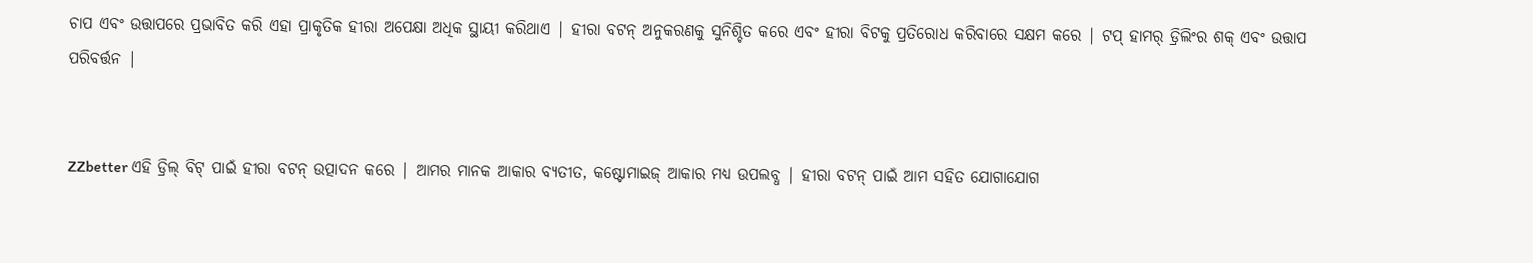ଚାପ ଏବଂ ଉତ୍ତାପରେ ପ୍ରଭାବିତ କରି ଏହା ପ୍ରାକୃତିକ ହୀରା ଅପେକ୍ଷା ଅଧିକ ସ୍ଥାୟୀ କରିଥାଏ | ହୀରା ବଟନ୍ ଅନୁକରଣକୁ ସୁନିଶ୍ଚିତ କରେ ଏବଂ ହୀରା ବିଟକୁ ପ୍ରତିରୋଧ କରିବାରେ ସକ୍ଷମ କରେ | ଟପ୍ ହାମର୍ ଡ୍ରିଲିଂର ଶକ୍ ଏବଂ ଉତ୍ତାପ ପରିବର୍ତ୍ତନ |


ZZbetter ଏହି ଡ୍ରିଲ୍ ବିଟ୍ ପାଇଁ ହୀରା ବଟନ୍ ଉତ୍ପାଦନ କରେ | ଆମର ମାନକ ଆକାର ବ୍ୟତୀତ, କଷ୍ଟୋମାଇଜ୍ ଆକାର ମଧ୍ୟ ଉପଲବ୍ଧ | ହୀରା ବଟନ୍ ପାଇଁ ଆମ ସହିତ ଯୋଗାଯୋଗ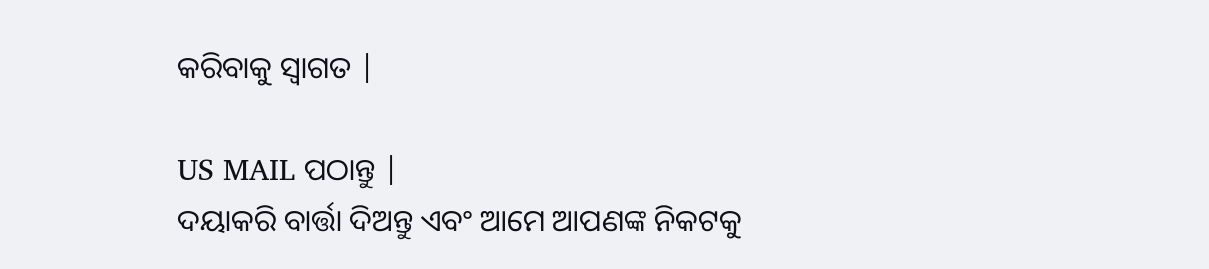କରିବାକୁ ସ୍ୱାଗତ |

US MAIL ପଠାନ୍ତୁ |
ଦୟାକରି ବାର୍ତ୍ତା ଦିଅନ୍ତୁ ଏବଂ ଆମେ ଆପଣଙ୍କ ନିକଟକୁ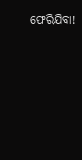ଫେରିଯିବା!